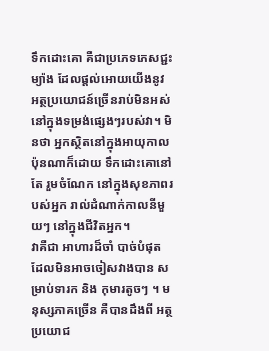ទឹកដោះគោ គឺជាប្រភេទភេសជ្ជះម្យ៉ាង ដែលផ្តល់អោយយើងនូវ អត្ថប្រយោជន៍ច្រើនរាប់មិនអស់ នៅក្នុងទម្រង់ផ្សេងៗរបស់វា។ មិនថា អ្នកស្ថិតនៅក្នុងអាយុកាលប៉ុនណាក៏ដោយ ទឹកដោះគោនៅតែ រួមចំណែក នៅក្នុងសុខភាពរបស់អ្នក រាល់ដំណាក់កាលនីមួយៗ នៅក្នុងជីវិតអ្នក។
វាគឺជា អាហារដ៏ចាំ បាច់បំផុត ដែលមិនអាចចៀសវាងបាន សម្រាប់ទារក និង កុមារតូចៗ ។ មនុស្សភាគច្រើន គឺបានដឹងពី អត្ថប្រយោជ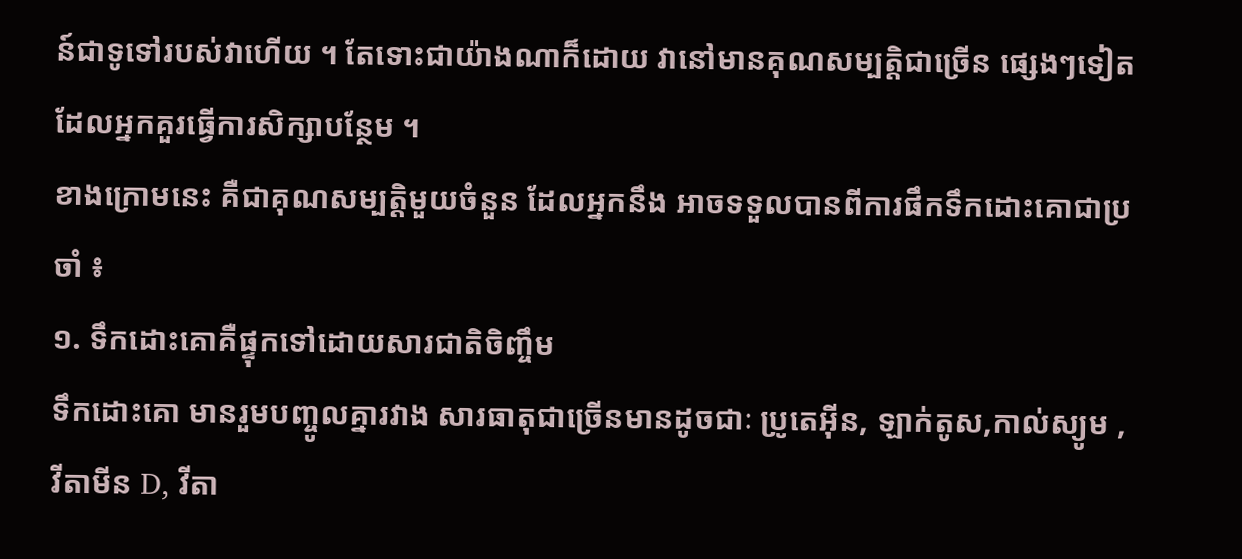ន៍ជាទូទៅរបស់វាហើយ ។ តែទោះជាយ៉ាងណាក៏ដោយ វានៅមានគុណសម្បត្តិជាច្រើន ផ្សេងៗទៀត ដែលអ្នកគួរធ្វើការសិក្សាបន្ថែម ។
ខាងក្រោមនេះ គឺជាគុណសម្បត្តិមួយចំនួន ដែលអ្នកនឹង អាចទទួលបានពីការផឹកទឹកដោះគោជាប្រចាំ ៖
១. ទឹកដោះគោគឺផ្ទុកទៅដោយសារជាតិចិញ្ចឹម
ទឹកដោះគោ មានរួមបញ្ចូលគ្នារវាង សារធាតុជាច្រើនមានដូចជាៈ ប្រូតេអ៊ីន, ឡាក់តូស,កាល់ស្យូម , វីតាមីន D, វីតា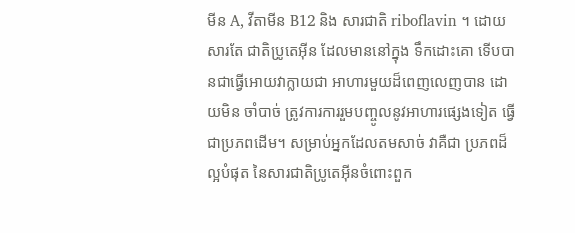មីន A, វីតាមីន B12 និង សារជាតិ riboflavin ។ ដោយសារតែ ជាតិប្រូតេអ៊ីន ដែលមាននៅក្នុង ទឹកដោះគោ ទើបបានជាធ្វើអោយវាក្លាយជា អាហារមួយដ៏ពេញលេញបាន ដោយមិន ចាំបាច់ ត្រូវការការរួមបញ្ចូលនូវអាហារផ្សេងទៀត ធ្វើជាប្រភពដើម។ សម្រាប់អ្នកដែលតមសាច់ វាគឺជា ប្រភពដ៏ល្អបំផុត នៃសារជាតិប្រូតេអ៊ីនចំពោះពួក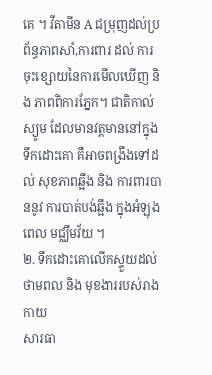គេ ។ វីតាមីន A ជម្រុញដល់ប្រព័ន្ធភាពសាំ,ការពារ ដល់ ការចុះខ្សោយនៃការមើលឃើញ និង ភាពពិការភ្នែក។ ជាតិកាល់ស្យូម ដែលមានវត្តមាននៅក្នុង ទឹកដោះគោ គឺអាចពង្រឹងទៅដល់ សុខភាពឆ្អឹង និង ការពារបាននូវ ការបាត់បង់ឆ្អឹង ក្នុងអំឡុងពេល មជ្ឈឹមវ័យ ។
២. ទឹកដោះគោលើកស្ទួយដល់ថាមពល និង មុខងាររបស់រាងកាយ
សារធា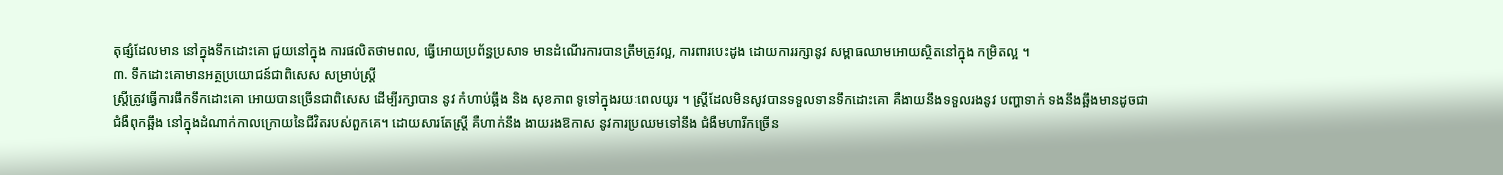តុផ្សំដែលមាន នៅក្នុងទឹកដោះគោ ជួយនៅក្នុង ការផលិតថាមពល, ធ្វើអោយប្រព័ន្ធប្រសាទ មានដំណើរការបានត្រឹមត្រូវល្អ, ការពារបេះដូង ដោយការរក្សានូវ សម្ពាធឈាមអោយស្ថិតនៅក្នុង កម្រិតល្អ ។
៣. ទឹកដោះគោមានអត្ថប្រយោជន៍ជាពិសេស សម្រាប់ស្ត្រី
ស្ត្រីត្រូវធ្វើការផឹកទឹកដោះគោ អោយបានច្រើនជាពិសេស ដើម្បីរក្សាបាន នូវ កំហាប់ឆ្អឹង និង សុខភាព ទូទៅក្នុងរយៈពេលយូរ ។ ស្ត្រីដែលមិនសូវបានទទួលទានទឹកដោះគោ គឺងាយនឹងទទួលរងនូវ បញ្ហាទាក់ ទងនឹងឆ្អឹងមានដូចជា ជំងឺពុកឆ្អឹង នៅក្នុងដំណាក់កាលក្រោយនៃជីវិតរបស់ពួកគេ។ ដោយសារតែស្ត្រី គឺហាក់នឹង ងាយរងឱកាស នូវការប្រឈមទៅនឹង ជំងឺមហារីកច្រើន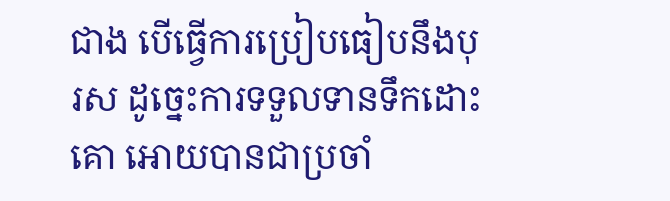ជាង បើធ្វើការប្រៀបធៀបនឹងបុរស ដូច្នេះការទទួលទានទឹកដោះគោ អោយបានជាប្រចាំ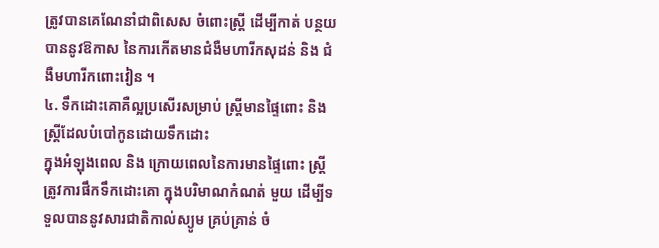ត្រូវបានគេណែនាំជាពិសេស ចំពោះស្ត្រី ដើម្បីកាត់ បន្ថយបាននូវឱកាស នៃការកើតមានជំងឺមហារីកសុដន់ និង ជំងឺមហារីកពោះវៀន ។
៤. ទឹកដោះគោគឺល្អប្រសើរសម្រាប់ ស្ត្រីមានផ្ទៃពោះ និង ស្ត្រីដែលបំបៅកូនដោយទឹកដោះ
ក្នុងអំឡុងពេល និង ក្រោយពេលនៃការមានផ្ទៃពោះ ស្ត្រីត្រូវការផឹកទឹកដោះគោ ក្នុងបរិមាណកំណត់ មួយ ដើម្បីទទួលបាននូវសារជាតិកាល់ស្យូម គ្រប់គ្រាន់ ចំ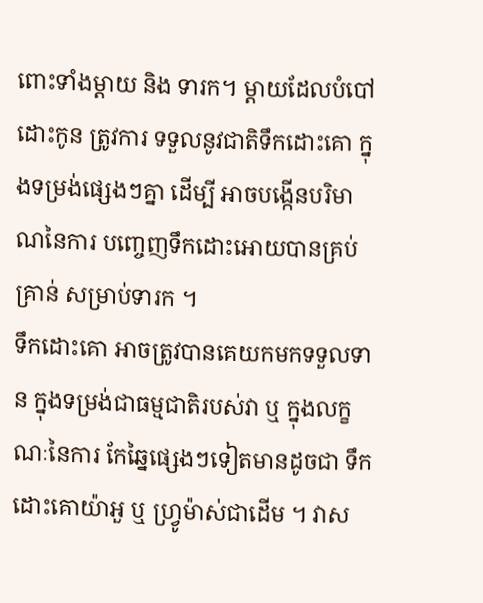ពោះទាំងម្តាយ និង ទារក។ ម្តាយដែលបំបៅ ដោះកូន ត្រូវការ ទទួលនូវជាតិទឹកដោះគោ ក្នុងទម្រង់ផ្សេងៗគ្នា ដើម្បី អាចបង្កើនបរិមាណនៃការ បញ្ចេញទឹកដោះអោយបានគ្រប់គ្រាន់ សម្រាប់ទារក ។
ទឹកដោះគោ អាចត្រូវបានគេយកមកទទួលទាន ក្នុងទម្រង់ជាធម្មជាតិរបស់វា ឬ ក្នុងលក្ខណៈនៃការ កែឆ្នៃផ្សេងៗទៀតមានដូចជា ទឹកដោះគោយ៉ាអួ ឬ ហ្វ្រូម៉ាស់ជាដើម ។ វាស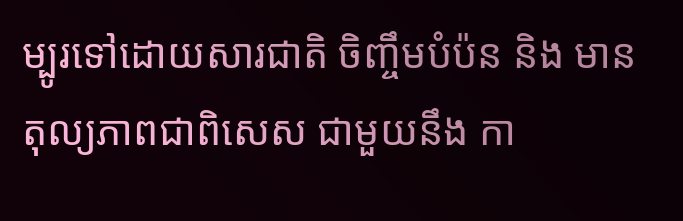ម្បូរទៅដោយសារជាតិ ចិញ្ចឹមបំប៉ន និង មានតុល្យភាពជាពិសេស ជាមួយនឹង កា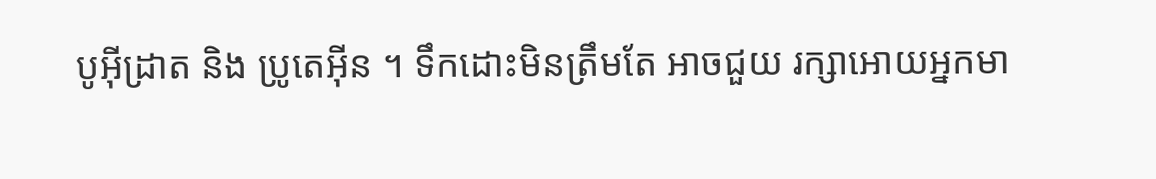បូអ៊ីដ្រាត និង ប្រូតេអ៊ីន ។ ទឹកដោះមិនត្រឹមតែ អាចជួយ រក្សាអោយអ្នកមា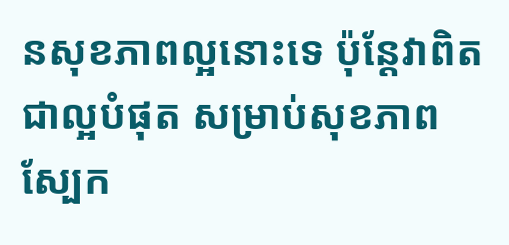នសុខភាពល្អនោះទេ ប៉ុន្តែវាពិតជាល្អបំផុត សម្រាប់សុខភាពស្បែក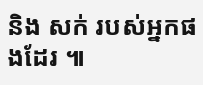និង សក់ របស់អ្នកផងដែរ ៕